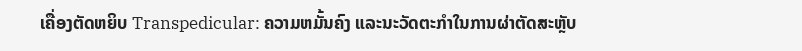ເຄື່ອງຕັດຫຍິບ Transpedicular: ຄວາມຫມັ້ນຄົງ ແລະນະວັດຕະກໍາໃນການຜ່າຕັດສະຫຼັບ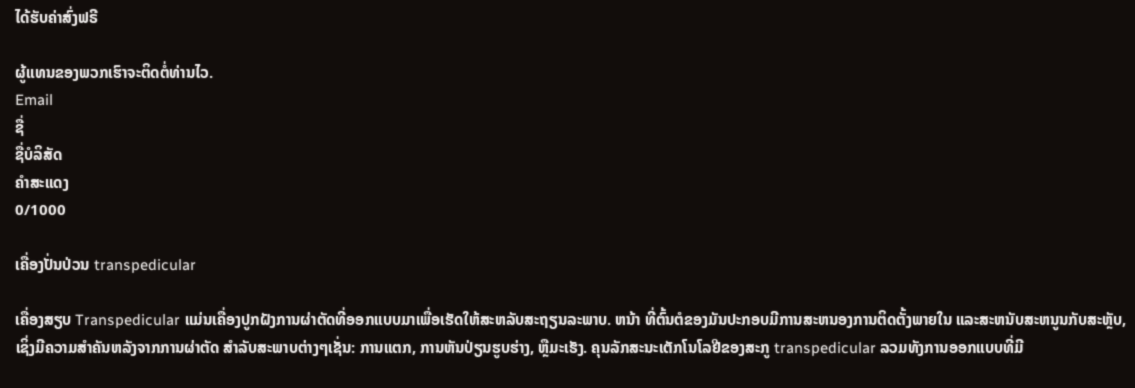ໄດ້ຮັບຄ່າສົ່ງຟຣີ

ຜູ້ແທນຂອງພວກເຮົາຈະຕິດຕໍ່ທ່ານໄວ.
Email
ຊື່
ຊື່ບໍລິສັດ
ຄຳສະແດງ
0/1000

ເຄື່ອງປັ່ນປ່ວນ transpedicular

ເຄື່ອງສຽບ Transpedicular ແມ່ນເຄື່ອງປູກຝັງການຜ່າຕັດທີ່ອອກແບບມາເພື່ອເຮັດໃຫ້ສະຫລັບສະຖຽນລະພາບ. ຫນ້າ ທີ່ຕົ້ນຕໍຂອງມັນປະກອບມີການສະຫນອງການຕິດຕັ້ງພາຍໃນ ແລະສະຫນັບສະຫນູນກັບສະຫຼັບ, ເຊິ່ງມີຄວາມສໍາຄັນຫລັງຈາກການຜ່າຕັດ ສໍາລັບສະພາບຕ່າງໆເຊັ່ນ: ການແຕກ, ການຫັນປ່ຽນຮູບຮ່າງ, ຫຼືມະເຮັງ. ຄຸນລັກສະນະເຕັກໂນໂລຢີຂອງສະກູ transpedicular ລວມທັງການອອກແບບທີ່ມີ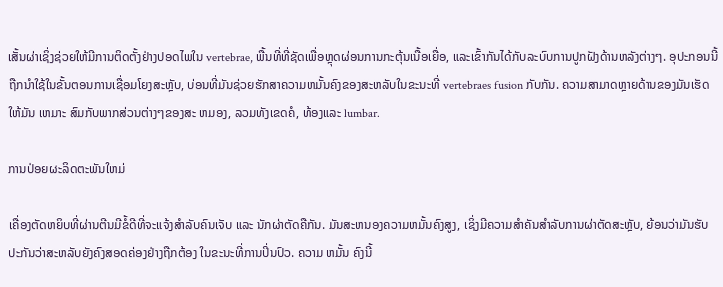ເສັ້ນຜ່າເຊິ່ງຊ່ວຍໃຫ້ມີການຕິດຕັ້ງຢ່າງປອດໄພໃນ vertebrae, ພື້ນທີ່ທີ່ຊັດເພື່ອຫຼຸດຜ່ອນການກະຕຸ້ນເນື້ອເຍື່ອ, ແລະເຂົ້າກັນໄດ້ກັບລະບົບການປູກຝັງດ້ານຫລັງຕ່າງໆ. ອຸປະກອນນີ້ຖືກນໍາໃຊ້ໃນຂັ້ນຕອນການເຊື່ອມໂຍງສະຫຼັບ, ບ່ອນທີ່ມັນຊ່ວຍຮັກສາຄວາມຫມັ້ນຄົງຂອງສະຫລັບໃນຂະນະທີ່ vertebraes fusion ກັບກັນ. ຄວາມສາມາດຫຼາຍດ້ານຂອງມັນເຮັດໃຫ້ມັນ ເຫມາະ ສົມກັບພາກສ່ວນຕ່າງໆຂອງສະ ຫມອງ, ລວມທັງເຂດຄໍ, ທ້ອງແລະ lumbar.

ການປ່ອຍຜະລິດຕະພັນໃຫມ່

ເຄື່ອງຕັດຫຍິບທີ່ຜ່ານຕີນມີຂໍ້ດີທີ່ຈະແຈ້ງສໍາລັບຄົນເຈັບ ແລະ ນັກຜ່າຕັດຄືກັນ. ມັນສະຫນອງຄວາມຫມັ້ນຄົງສູງ, ເຊິ່ງມີຄວາມສໍາຄັນສໍາລັບການຜ່າຕັດສະຫຼັບ, ຍ້ອນວ່າມັນຮັບປະກັນວ່າສະຫລັບຍັງຄົງສອດຄ່ອງຢ່າງຖືກຕ້ອງ ໃນຂະນະທີ່ການປິ່ນປົວ. ຄວາມ ຫມັ້ນ ຄົງນີ້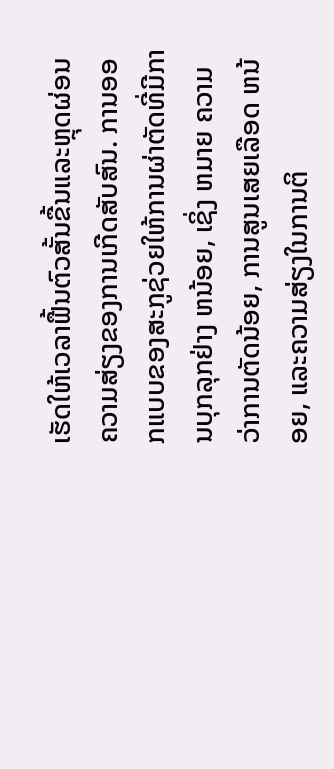ເຮັດໃຫ້ເວລາຟື້ນຕົວສັ້ນຂື້ນແລະຫຼຸດຜ່ອນຄວາມສ່ຽງຂອງການເກີດສັບສົນ. ການອອກແບບຂອງສະກູຊ່ວຍໃຫ້ການຜ່າຕັດທີ່ມີການບຸກລຸກຢ່າງ ຫນ້ອຍ, ເຊິ່ງ ຫມາຍ ຄວາມວ່າການຕັດນ້ອຍ, ການສູນເສຍເລືອດ ຫນ້ອຍ, ແລະຄວາມສ່ຽງໃນການຕິ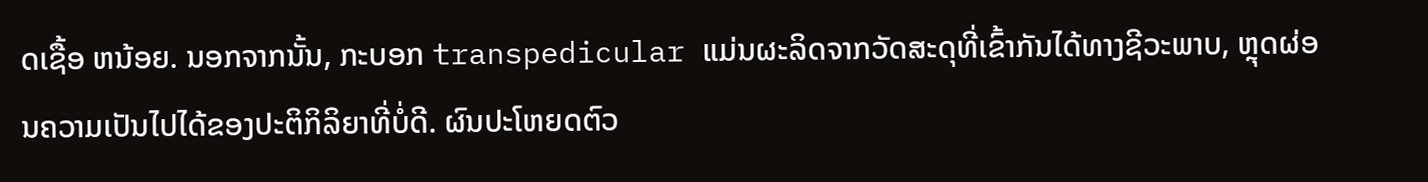ດເຊື້ອ ຫນ້ອຍ. ນອກຈາກນັ້ນ, ກະບອກ transpedicular ແມ່ນຜະລິດຈາກວັດສະດຸທີ່ເຂົ້າກັນໄດ້ທາງຊີວະພາບ, ຫຼຸດຜ່ອນຄວາມເປັນໄປໄດ້ຂອງປະຕິກິລິຍາທີ່ບໍ່ດີ. ຜົນປະໂຫຍດຕົວ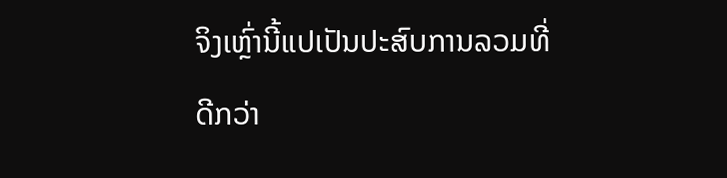ຈິງເຫຼົ່ານີ້ແປເປັນປະສົບການລວມທີ່ດີກວ່າ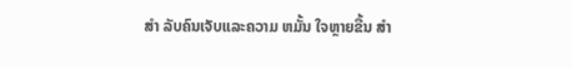ສໍາ ລັບຄົນເຈັບແລະຄວາມ ຫມັ້ນ ໃຈຫຼາຍຂື້ນ ສໍາ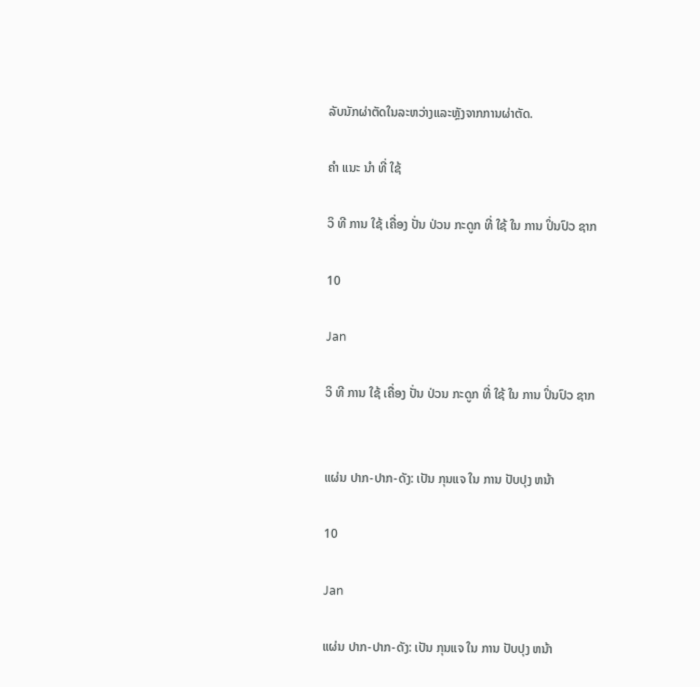ລັບນັກຜ່າຕັດໃນລະຫວ່າງແລະຫຼັງຈາກການຜ່າຕັດ.

ຄໍາ ແນະ ນໍາ ທີ່ ໃຊ້

ວິ ທີ ການ ໃຊ້ ເຄື່ອງ ປັ່ນ ປ່ວນ ກະດູກ ທີ່ ໃຊ້ ໃນ ການ ປິ່ນປົວ ຊາກ

10

Jan

ວິ ທີ ການ ໃຊ້ ເຄື່ອງ ປັ່ນ ປ່ວນ ກະດູກ ທີ່ ໃຊ້ ໃນ ການ ປິ່ນປົວ ຊາກ


ແຜ່ນ ປາກ-ປາກ-ດັງ: ເປັນ ກຸນແຈ ໃນ ການ ປັບປຸງ ຫນ້າ

10

Jan

ແຜ່ນ ປາກ-ປາກ-ດັງ: ເປັນ ກຸນແຈ ໃນ ການ ປັບປຸງ ຫນ້າ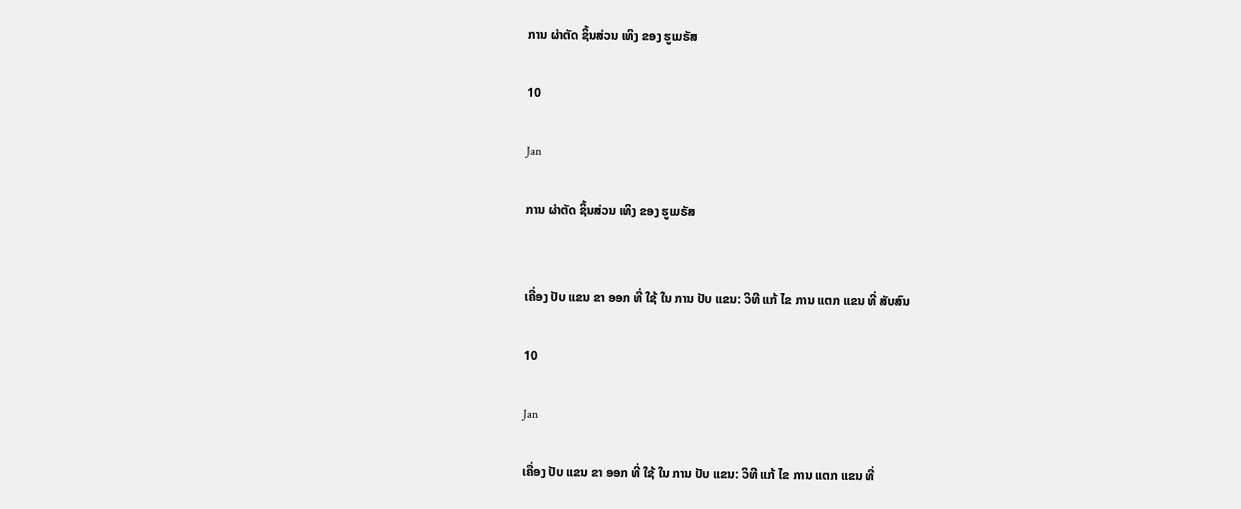ການ ຜ່າຕັດ ຊິ້ນສ່ວນ ເທິງ ຂອງ ຮູເມຣັສ

10

Jan

ການ ຜ່າຕັດ ຊິ້ນສ່ວນ ເທິງ ຂອງ ຮູເມຣັສ


ເຄື່ອງ ປັບ ແຂນ ຂາ ອອກ ທີ່ ໃຊ້ ໃນ ການ ປັບ ແຂນ: ວິທີ ແກ້ ໄຂ ການ ແຕກ ແຂນ ທີ່ ສັບສົນ

10

Jan

ເຄື່ອງ ປັບ ແຂນ ຂາ ອອກ ທີ່ ໃຊ້ ໃນ ການ ປັບ ແຂນ: ວິທີ ແກ້ ໄຂ ການ ແຕກ ແຂນ ທີ່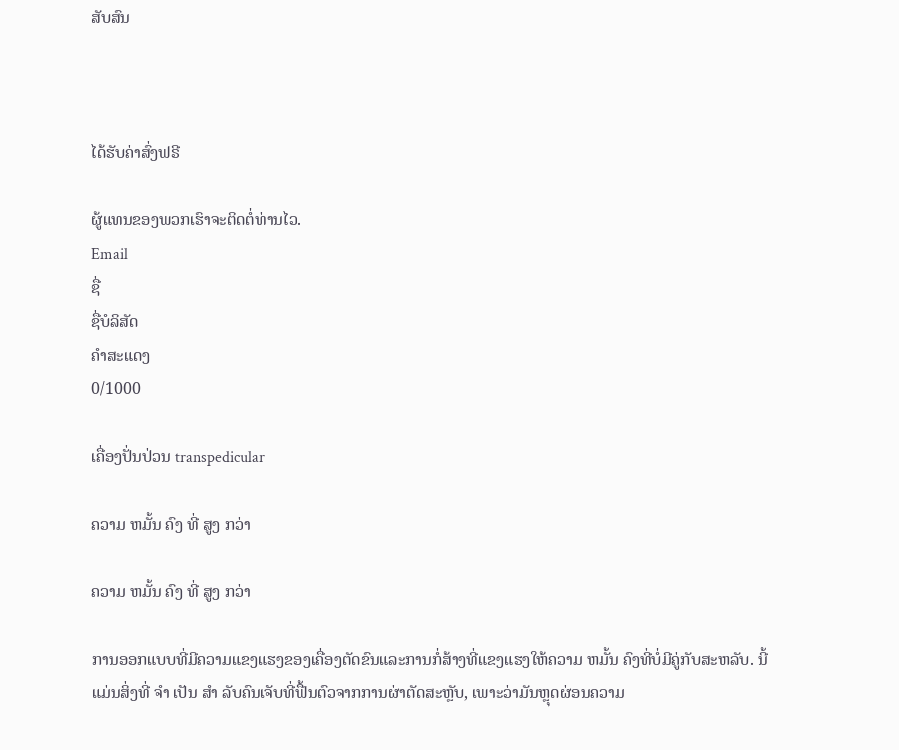ສັບສົນ



ໄດ້ຮັບຄ່າສົ່ງຟຣີ

ຜູ້ແທນຂອງພວກເຮົາຈະຕິດຕໍ່ທ່ານໄວ.
Email
ຊື່
ຊື່ບໍລິສັດ
ຄຳສະແດງ
0/1000

ເຄື່ອງປັ່ນປ່ວນ transpedicular

ຄວາມ ຫມັ້ນ ຄົງ ທີ່ ສູງ ກວ່າ

ຄວາມ ຫມັ້ນ ຄົງ ທີ່ ສູງ ກວ່າ

ການອອກແບບທີ່ມີຄວາມແຂງແຮງຂອງເຄື່ອງຕັດຂົນແລະການກໍ່ສ້າງທີ່ແຂງແຮງໃຫ້ຄວາມ ຫມັ້ນ ຄົງທີ່ບໍ່ມີຄູ່ກັບສະຫລັບ. ນີ້ແມ່ນສິ່ງທີ່ ຈໍາ ເປັນ ສໍາ ລັບຄົນເຈັບທີ່ຟື້ນຕົວຈາກການຜ່າຕັດສະຫຼັບ, ເພາະວ່າມັນຫຼຸດຜ່ອນຄວາມ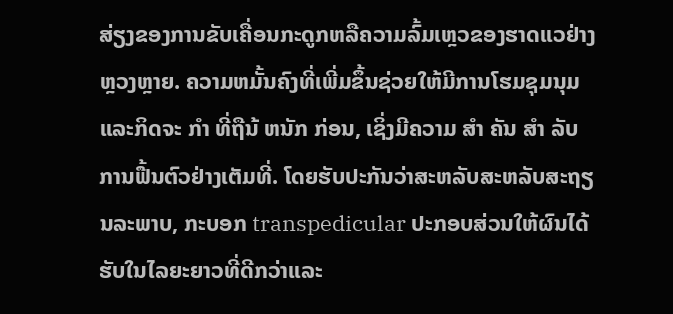ສ່ຽງຂອງການຂັບເຄື່ອນກະດູກຫລືຄວາມລົ້ມເຫຼວຂອງຮາດແວຢ່າງຫຼວງຫຼາຍ. ຄວາມຫມັ້ນຄົງທີ່ເພີ່ມຂຶ້ນຊ່ວຍໃຫ້ມີການໂຮມຊຸມນຸມແລະກິດຈະ ກໍາ ທີ່ຖືນ້ ຫນັກ ກ່ອນ, ເຊິ່ງມີຄວາມ ສໍາ ຄັນ ສໍາ ລັບການຟື້ນຕົວຢ່າງເຕັມທີ່. ໂດຍຮັບປະກັນວ່າສະຫລັບສະຫລັບສະຖຽນລະພາບ, ກະບອກ transpedicular ປະກອບສ່ວນໃຫ້ຜົນໄດ້ຮັບໃນໄລຍະຍາວທີ່ດີກວ່າແລະ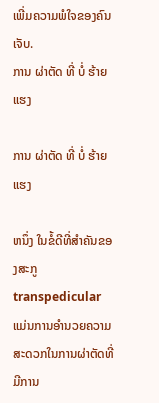ເພີ່ມຄວາມພໍໃຈຂອງຄົນເຈັບ.
ການ ຜ່າຕັດ ທີ່ ບໍ່ ຮ້າຍ ແຮງ

ການ ຜ່າຕັດ ທີ່ ບໍ່ ຮ້າຍ ແຮງ

ຫນຶ່ງ ໃນຂໍ້ດີທີ່ສໍາຄັນຂອງສະກູ transpedicular ແມ່ນການອໍານວຍຄວາມສະດວກໃນການຜ່າຕັດທີ່ມີການ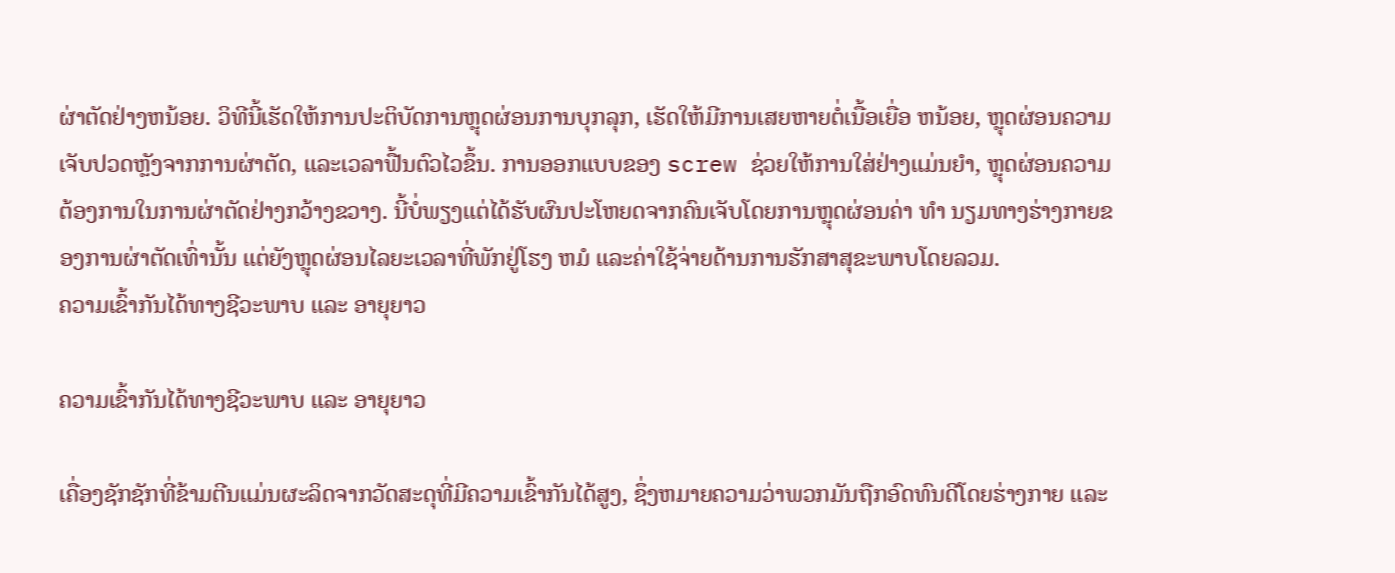ຜ່າຕັດຢ່າງຫນ້ອຍ. ວິທີນີ້ເຮັດໃຫ້ການປະຕິບັດການຫຼຸດຜ່ອນການບຸກລຸກ, ເຮັດໃຫ້ມີການເສຍຫາຍຕໍ່ເນື້ອເຍື່ອ ຫນ້ອຍ, ຫຼຸດຜ່ອນຄວາມເຈັບປວດຫຼັງຈາກການຜ່າຕັດ, ແລະເວລາຟື້ນຕົວໄວຂຶ້ນ. ການອອກແບບຂອງ screw ຊ່ວຍໃຫ້ການໃສ່ຢ່າງແມ່ນຍໍາ, ຫຼຸດຜ່ອນຄວາມຕ້ອງການໃນການຜ່າຕັດຢ່າງກວ້າງຂວາງ. ນີ້ບໍ່ພຽງແຕ່ໄດ້ຮັບຜົນປະໂຫຍດຈາກຄົນເຈັບໂດຍການຫຼຸດຜ່ອນຄ່າ ທໍາ ນຽມທາງຮ່າງກາຍຂອງການຜ່າຕັດເທົ່ານັ້ນ ແຕ່ຍັງຫຼຸດຜ່ອນໄລຍະເວລາທີ່ພັກຢູ່ໂຮງ ຫມໍ ແລະຄ່າໃຊ້ຈ່າຍດ້ານການຮັກສາສຸຂະພາບໂດຍລວມ.
ຄວາມເຂົ້າກັນໄດ້ທາງຊີວະພາບ ແລະ ອາຍຸຍາວ

ຄວາມເຂົ້າກັນໄດ້ທາງຊີວະພາບ ແລະ ອາຍຸຍາວ

ເຄື່ອງຊັກຊັກທີ່ຂ້າມຕີນແມ່ນຜະລິດຈາກວັດສະດຸທີ່ມີຄວາມເຂົ້າກັນໄດ້ສູງ, ຊຶ່ງຫມາຍຄວາມວ່າພວກມັນຖືກອົດທົນດີໂດຍຮ່າງກາຍ ແລະ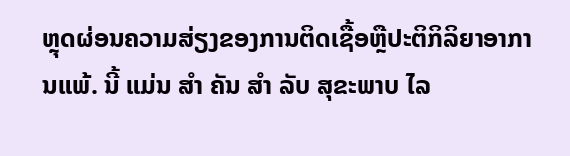ຫຼຸດຜ່ອນຄວາມສ່ຽງຂອງການຕິດເຊື້ອຫຼືປະຕິກິລິຍາອາການແພ້. ນີ້ ແມ່ນ ສໍາ ຄັນ ສໍາ ລັບ ສຸຂະພາບ ໄລ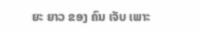ຍະ ຍາວ ຂອງ ຄົນ ເຈັບ ເພາະ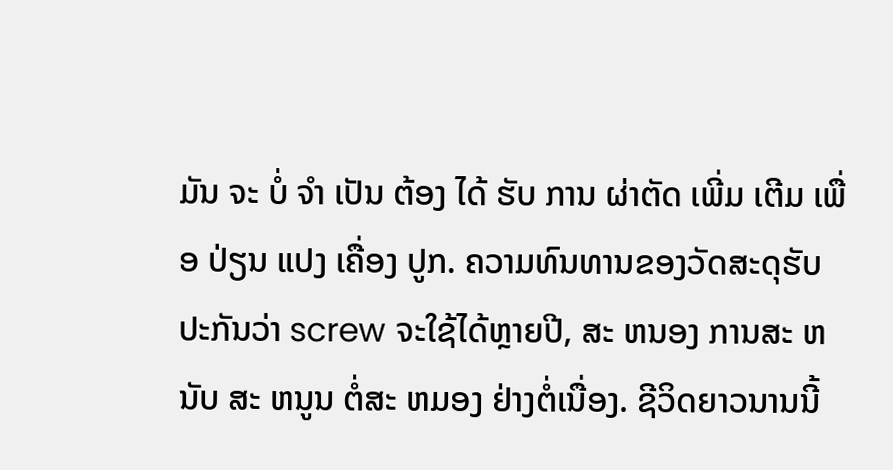ມັນ ຈະ ບໍ່ ຈໍາ ເປັນ ຕ້ອງ ໄດ້ ຮັບ ການ ຜ່າຕັດ ເພີ່ມ ເຕີມ ເພື່ອ ປ່ຽນ ແປງ ເຄື່ອງ ປູກ. ຄວາມທົນທານຂອງວັດສະດຸຮັບປະກັນວ່າ screw ຈະໃຊ້ໄດ້ຫຼາຍປີ, ສະ ຫນອງ ການສະ ຫນັບ ສະ ຫນູນ ຕໍ່ສະ ຫມອງ ຢ່າງຕໍ່ເນື່ອງ. ຊີວິດຍາວນານນີ້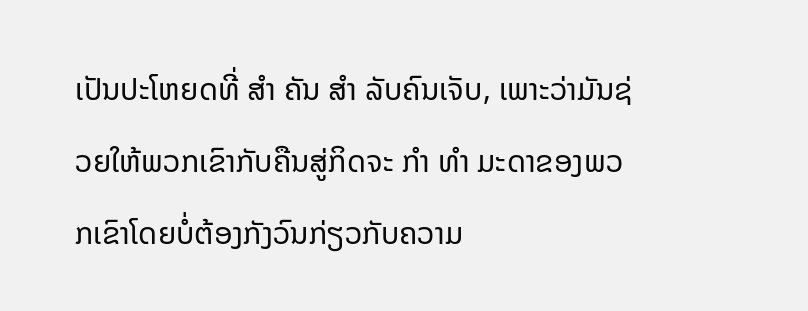ເປັນປະໂຫຍດທີ່ ສໍາ ຄັນ ສໍາ ລັບຄົນເຈັບ, ເພາະວ່າມັນຊ່ວຍໃຫ້ພວກເຂົາກັບຄືນສູ່ກິດຈະ ກໍາ ທໍາ ມະດາຂອງພວກເຂົາໂດຍບໍ່ຕ້ອງກັງວົນກ່ຽວກັບຄວາມ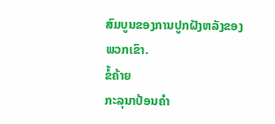ສົມບູນຂອງການປູກຝັງຫລັງຂອງພວກເຂົາ.
ຂໍ້ຄ້າຍ
ກະລຸນາປ້ອນຄຳ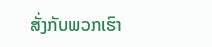ສັ່ງກັບພວກເຮົາ